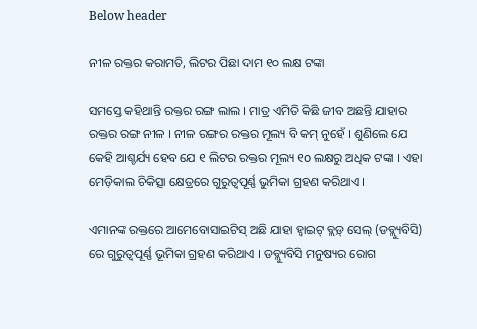Below header

ନୀଳ ରକ୍ତର କରାମତି, ଲିଟର ପିଛା ଦାମ ୧୦ ଲକ୍ଷ ଟଙ୍କା

ସମସ୍ତେ କହିଥାନ୍ତି ରକ୍ତର ରଙ୍ଗ ଲାଲ । ମାତ୍ର ଏମିତି କିଛି ଜୀବ ଅଛନ୍ତି ଯାହାର ରକ୍ତର ରଙ୍ଗ ନୀଳ । ନୀଳ ରଙ୍ଗର ରକ୍ତର ମୂଲ୍ୟ ବି କମ୍‌ ନୁହେଁ । ଶୁଣିଲେ ଯେ କେହି ଆଶ୍ଚର୍ଯ୍ୟ ହେବ ଯେ ୧ ଲିଟର ରକ୍ତର ମୂଲ୍ୟ ୧o ଲକ୍ଷରୁ ଅଧିକ ଟଙ୍କା । ଏହା ମେଡ଼ିକାଲ ଚିକିତ୍ସା କ୍ଷେତ୍ରରେ ଗୁରୁତ୍ୱପୂର୍ଣ୍ଣ ଭୁମିକା ଗ୍ରହଣ କରିଥାଏ ।

ଏମାନଙ୍କ ରକ୍ତରେ ଆମେବୋସାଇଟିସ୍‌ ଅଛି ଯାହା ହ୍ଵାଇଟ୍‌ ବ୍ଲଡ଼୍‍ ସେଲ୍‌ (ଡବ୍ଲ୍ୟୁବିସି) ରେ ଗୁରୁତ୍ୱପୂର୍ଣ୍ଣ ଭୂମିକା ଗ୍ରହଣ କରିଥାଏ । ଡବ୍ଲ୍ୟୁବିସି ମନୁଷ୍ୟର ରୋଗ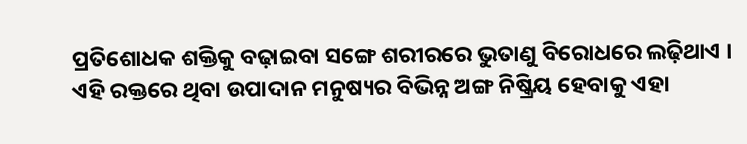ପ୍ରତିଶୋଧକ ଶକ୍ତିକୁ ବଢ଼ାଇବା ସଙ୍ଗେ ଶରୀରରେ ଭୁତାଣୁ ବିରୋଧରେ ଲଢ଼ିଥାଏ । ଏହି ରକ୍ତରେ ଥିବା ଉପାଦାନ ମନୁଷ୍ୟର ବିଭିନ୍ନ ଅଙ୍ଗ ନିଷ୍କ୍ରିୟ ହେବାକୁ ଏହା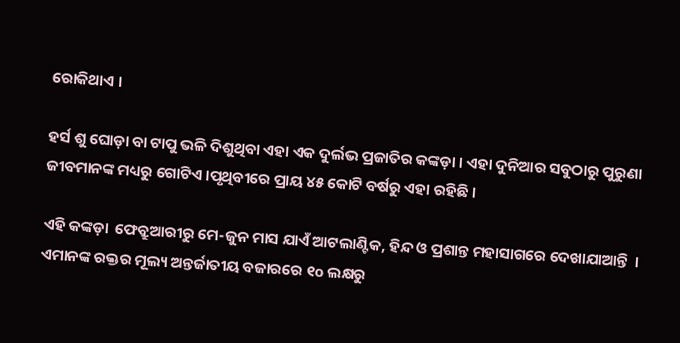ରୋକିଥାଏ ।

ହର୍ସ ଶୁ ଘୋଡ଼ା ବା ଟାପୁ ଭଳି ଦିଶୁଥିବା ଏହା ଏକ ଦୁର୍ଲଭ ପ୍ରଜାତିର କଙ୍କଡ଼ା । ଏହା ଦୁନିଆର ସବୁଠାରୁ ପୁରୁଣା ଜୀବମାନଙ୍କ ମଧ୍ୟରୁ ଗୋଟିଏ ।ପୃଥିବୀରେ ପ୍ରାୟ ୪୫ କୋଟି ବର୍ଷରୁ ଏହା ରହିଛି ।

ଏହି କଙ୍କଡ଼ା  ଫେବ୍ରୁଆରୀରୁ ମେ-ଜୁନ ମାସ ଯାଏଁ ଆଟଲାଣ୍ଟିକ, ହିନ୍ଦ ଓ ପ୍ରଶାନ୍ତ ମହାସାଗରେ ଦେଖାଯାଆନ୍ତି  । ଏମାନଙ୍କ ରକ୍ତର ମୂଲ୍ୟ ଅନ୍ତର୍ଜାତୀୟ ବଜାରରେ ୧o ଲକ୍ଷରୁ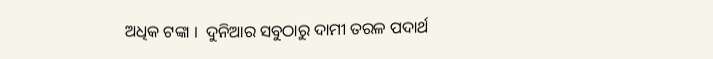ଅଧିକ ଟଙ୍କା ।  ଦୁନିଆର ସବୁଠାରୁ ଦାମୀ ତରଳ ପଦାର୍ଥ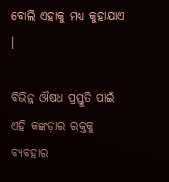ବୋଲି ଏହାକୁ ମଧ୍ୟ କୁହାଯାଏ ।

ବିଭିନ୍ନ ଔଷଧ ପ୍ରସ୍ତୁତି ପାଇଁ ଏହି କଙ୍କଡ଼ାର ରକ୍ତକୁ ବ୍ୟବହାର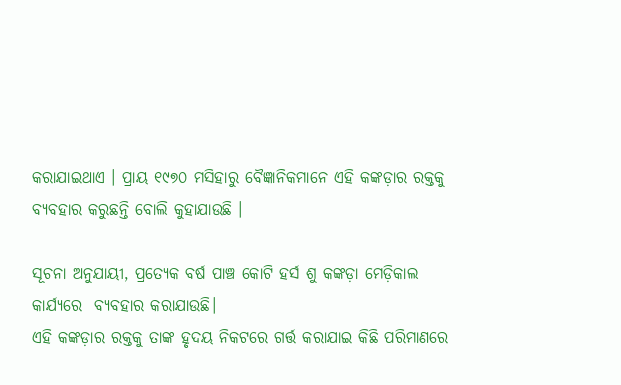କରାଯାଇଥାଏ । ପ୍ରାୟ ୧୯୭୦ ମସିହାରୁ ବୈଜ୍ଞାନିକମାନେ ଏହି କଙ୍କଡ଼ାର ରକ୍ତକୁ ବ୍ୟବହାର କରୁଛନ୍ତି ବୋଲି କୁହାଯାଉଛି ।

ସୂଚନା ଅନୁଯାୟୀ, ପ୍ରତ୍ୟେକ ବର୍ଷ ପାଞ୍ଚ କୋଟି ହର୍ସ ଶୁ କଙ୍କଡ଼ା ମେଡ଼ିକାଲ କାର୍ଯ୍ୟରେ  ବ୍ୟବହାର କରାଯାଉଛି।
ଏହି କଙ୍କଡ଼ାର ରକ୍ତକୁ ତାଙ୍କ ହୃଦୟ ନିକଟରେ ଗର୍ତ୍ତ କରାଯାଇ କିଛି ପରିମାଣରେ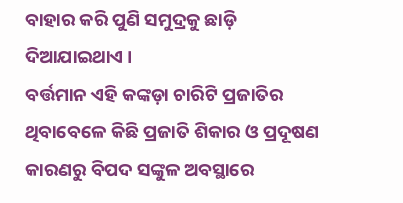ବାହାର କରି ପୁଣି ସମୁଦ୍ରକୁ ଛାଡ଼ି ଦିଆଯାଇଥାଏ ।
ବର୍ତ୍ତମାନ ଏହି କଙ୍କଡ଼ା ଚାରିଟି ପ୍ରଜାତିର ଥିବାବେଳେ କିଛି ପ୍ରଜାତି ଶିକାର ଓ ପ୍ରଦୂଷଣ କାରଣରୁ ବିପଦ ସଙ୍କୁଳ ଅବସ୍ଥାରେ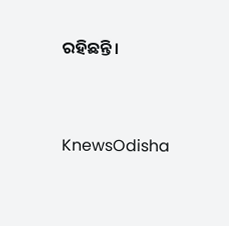ରହିଛନ୍ତି।




KnewsOdisha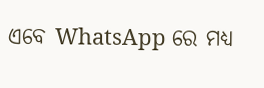ଏବେ WhatsApp ରେ ମଧ୍ୟ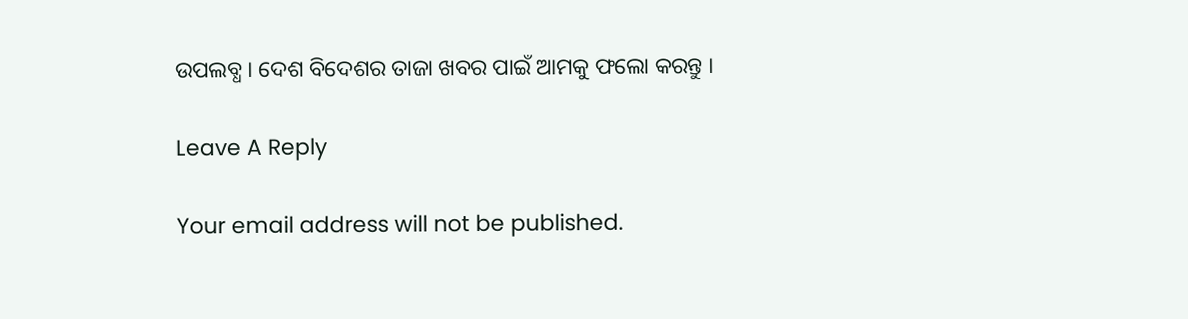ଉପଲବ୍ଧ । ଦେଶ ବିଦେଶର ତାଜା ଖବର ପାଇଁ ଆମକୁ ଫଲୋ କରନ୍ତୁ ।

Leave A Reply

Your email address will not be published.